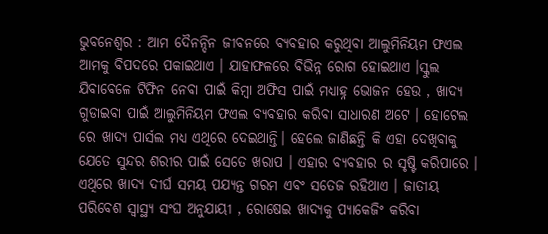ଭୁବନେଶ୍ୱର : ଆମ ଦୈନନ୍ଦିନ ଜୀବନରେ ବ୍ୟବହାର କରୁଥିବା ଆଲୁମିନିୟମ ଫଏଲ ଆମକୁ ବିପଦରେ ପକାଇଥାଏ । ଯାହାଫଳରେ ବିଭିନ୍ନ ରୋଗ ହୋଇଥାଏ ।ସ୍କୁଲ ଯିବାବେଳେ ଟିଫିନ ନେବା ପାଇଁ କିମ୍ବା ଅଫିସ ପାଇଁ ମଧ୍ୟାହ୍ନ ଭୋଜନ ହେଉ , ଖାଦ୍ୟ ଗୁଡାଇବା ପାଇଁ ଆଲୁମିନିୟମ ଫଏଲ ବ୍ୟବହାର କରିବା ସାଧାରଣ ଅଟେ । ହୋଟେଲ ରେ ଖାଦ୍ୟ ପାର୍ସଲ ମଧ୍ୟ ଏଥିରେ ଦେଇଥାନ୍ତି। ହେଲେ ଜାଣିଛନ୍ତି କି ଏହା ଦେଖିବାକୁ ଯେତେ ସୁନ୍ଦର ଶରୀର ପାଇଁ ସେତେ ଖରାପ । ଏହାର ବ୍ୟବହାର ର ସୃଷ୍ଟି କରିପାରେ । ଏଥିରେ ଖାଦ୍ୟ ଦୀର୍ଘ ସମୟ ପଯ୍ୟନ୍ତ ଗରମ ଏବଂ ସତେଜ ରହିଥାଏ । ଜାତୀୟ ପରିବେଶ ସ୍ୱାସ୍ଥ୍ୟ ସଂଘ ଅନୁଯାୟୀ , ରୋଷେଇ ଖାଦ୍ୟକୁ ପ୍ୟାକେଜିଂ କରିବା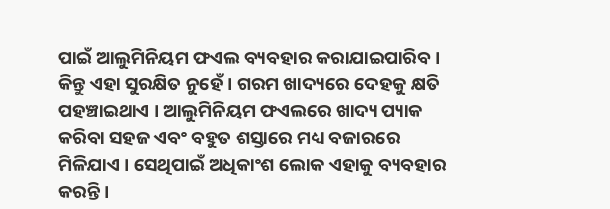ପାଇଁ ଆଲୁମିନିୟମ ଫଏଲ ବ୍ୟବହାର କରାଯାଇପାରିବ । କିନ୍ତୁ ଏହା ସୁରକ୍ଷିତ ନୁହେଁ । ଗରମ ଖାଦ୍ୟରେ ଦେହକୁ କ୍ଷତି ପହଞ୍ଚାଇଥାଏ । ଆଲୁମିନିୟମ ଫଏଲରେ ଖାଦ୍ୟ ପ୍ୟାକ କରିବା ସହଜ ଏବଂ ବହୁତ ଶସ୍ତାରେ ମଧ୍ୟ ବଜାରରେ ମିଳିଯାଏ । ସେଥିପାଇଁ ଅଧିକାଂଶ ଲୋକ ଏହାକୁ ବ୍ୟବହାର କରନ୍ତି ।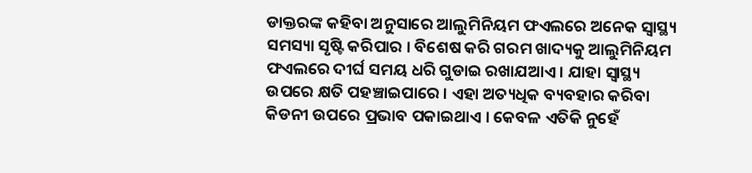ଡାକ୍ତରଙ୍କ କହିବା ଅନୁସାରେ ଆଲୁମିନିୟମ ଫଏଲରେ ଅନେକ ସ୍ୱାସ୍ଥ୍ୟ ସମସ୍ୟା ସୃଷ୍ଟି କରିପାର । ବିଶେଷ କରି ଗରମ ଖାଦ୍ୟକୁ ଆଲୁମିନିୟମ ଫଏଲରେ ଦୀର୍ଘ ସମୟ ଧରି ଗୁଡାଇ ରଖାଯଆଏ । ଯାହା ସ୍ୱାସ୍ଥ୍ୟ ଉପରେ କ୍ଷତି ପହଞ୍ଚାଇପାରେ । ଏହା ଅତ୍ୟଧିକ ବ୍ୟବହାର କରିବା କିଡନୀ ଉପରେ ପ୍ରଭାବ ପକାଇଥାଏ । କେବଳ ଏତିକି ନୁହେଁ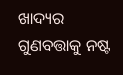ଖାଦ୍ୟର ଗୁଣବତ୍ତାକୁ ନଷ୍ଟ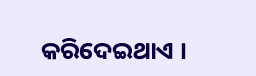କରିଦେଇଥାଏ ।